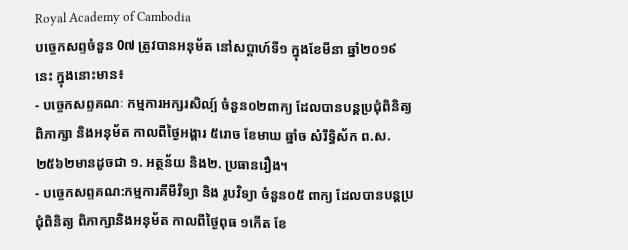Royal Academy of Cambodia
បច្ចេកសព្ទចំនួន 0៧ ត្រូវបានអនុម័ត នៅសប្តាហ៍ទី១ ក្នុងខែមីនា ឆ្នាំ២០១៩នេះ ក្នុងនោះមាន៖
- បច្ចេកសព្ទគណៈ កម្មការអក្សរសិល្ប៍ ចំនួន០២ពាក្យ ដែលបានបន្តប្រជុំពិនិត្យ ពិភាក្សា និងអនុម័ត កាលពីថ្ងៃអង្គារ ៥រោច ខែមាឃ ឆ្នាំច សំរឹទ្ធិស័ក ព.ស.២៥៦២មានដូចជា ១. អត្ថន័យ និង២. ប្រធានរឿង។
- បច្ចេកសព្ទគណ:កម្មការគីមីវិទ្យា និង រូបវិទ្យា ចំនួន០៥ ពាក្យ ដែលបានបន្តប្រជុំពិនិត្យ ពិភាក្សានិងអនុម័ត កាលពីថ្ងៃពុធ ១កើត ខែ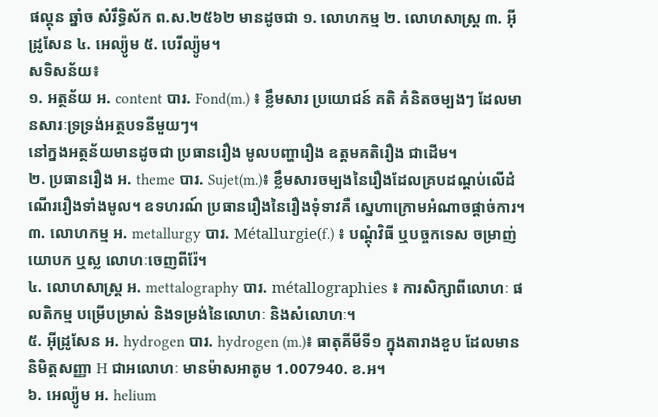ផល្គុន ឆ្នាំច សំរឹទ្ធិស័ក ព.ស.២៥៦២ មានដូចជា ១. លោហកម្ម ២. លោហសាស្ត្រ ៣. អ៊ីដ្រូសែន ៤. អេល្យ៉ូម ៥. បេរីល្យ៉ូម។
សទិសន័យ៖
១. អត្ថន័យ អ. content បារ. Fond(m.) ៖ ខ្លឹមសារ ប្រយោជន៍ គតិ គំនិតចម្បងៗ ដែលមានសារៈទ្រទ្រង់អត្ថបទនីមួយៗ។
នៅក្នងអត្ថន័យមានដូចជា ប្រធានរឿង មូលបញ្ហារឿង ឧត្តមគតិរឿង ជាដើម។
២. ប្រធានរឿង អ. theme បារ. Sujet(m.)៖ ខ្លឹមសារចម្បងនៃរឿងដែលគ្របដណ្តប់លើដំណើររឿងទាំងមូល។ ឧទហរណ៍ ប្រធានរឿងនៃរឿងទុំទាវគឺ ស្នេហាក្រោមអំណាចផ្តាច់ការ។
៣. លោហកម្ម អ. metallurgy បារ. Métallurgie(f.) ៖ បណ្តុំវិធី ឬបច្ចកទេស ចម្រាញ់ យោបក ឬស្ល លោហៈចេញពីរ៉ែ។
៤. លោហសាស្ត្រ អ. mettalography បារ. métallographies ៖ ការសិក្សាពីលោហៈ ផលតិកម្ម បម្រើបម្រាស់ និងទម្រង់នៃលោហៈ និងសំលោហៈ។
៥. អ៊ីដ្រូសែន អ. hydrogen បារ. hydrogen (m.)៖ ធាតុគីមីទី១ ក្នុងតារាងខួប ដែលមាននិមិត្តសញ្ញា H ជាអលោហៈ មានម៉ាសអាតូម 1.007940. ខ.អ។
៦. អេល្យ៉ូម អ. helium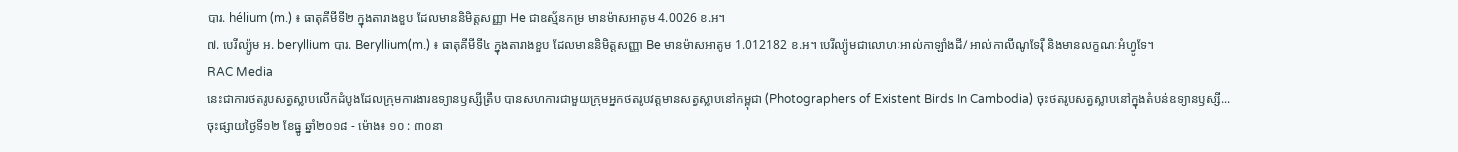បារ. hélium (m.) ៖ ធាតុគីមីទី២ ក្នុងតារាងខួប ដែលមាននិមិត្តសញ្ញា He ជាឧស្ម័នកម្រ មានម៉ាសអាតូម 4.0026 ខ.អ។
៧. បេរីល្យ៉ូម អ. beryllium បារ. Beryllium(m.) ៖ ធាតុគីមីទី៤ ក្នុងតារាងខួប ដែលមាននិមិត្តសញ្ញា Be មានម៉ាសអាតូម 1.012182 ខ.អ។ បេរីល្យ៉ូមជាលោហៈអាល់កាឡាំងដី/ អាល់កាលីណូទែរ៉ឺ និងមានលក្ខណៈអំហ្វូទែ។
RAC Media
នេះជាការថតរូបសត្វស្លាបលើកដំបូងដែលក្រុមការងារឧទ្យានឫស្សីត្រឹប បានសហការជាមួយក្រុមអ្នកថតរូបវត្តមានសត្វស្លាបនៅកម្ពុជា (Photographers of Existent Birds In Cambodia) ចុះថតរូបសត្វស្លាបនៅក្នុងតំបន់ឧទ្យានឫស្សី...
ចុះផ្សាយថ្ងៃទី១២ ខែធ្នូ ឆ្នាំ២០១៨ - ម៉ោង៖ ១០ : ៣០នា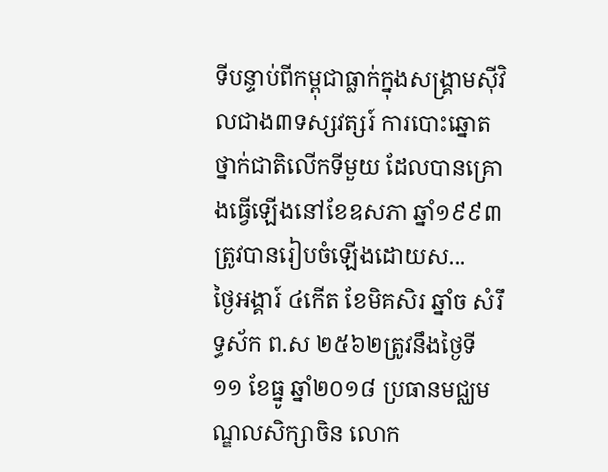ទីបន្ទាប់ពីកម្ពុជាធ្លាក់ក្នុងសង្គ្រាមស៊ីវិលជាង៣ទស្សវត្សរ៍ ការបោះឆ្នោតថ្នាក់ជាតិលើកទីមួយ ដែលបានគ្រោងធ្វើឡើងនៅខែឧសភា ឆ្នាំ១៩៩៣ ត្រូវបានរៀបចំឡើងដោយស...
ថ្ងៃអង្គារ៍ ៤កើត ខែមិគសិរ ឆ្នាំច សំរឹទ្ធស័ក ព.ស ២៥៦២ត្រូវនឹងថ្ងៃទី១១ ខែធ្នូ ឆ្នាំ២០១៨ ប្រធានមជ្ឈមណ្ឌលសិក្សាចិន លោក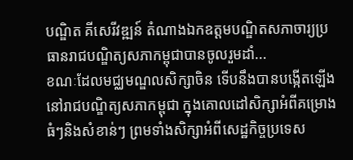បណ្ឌិត គីសេរីវឌ្ឍន៍ តំណាងឯកឧត្តមបណ្ឌិតសភាចារ្យប្រធានរាជបណ្ឌិត្យសភាកម្ពុជាបានចូលរួមដាំ...
ខណៈដែលមជ្ឈមណ្ឌលសិក្សាចិន ទើបនឹងបានបង្កើតឡើងនៅរាជបណ្ឌិត្យសភាកម្ពុជា ក្នុងគោលដៅសិក្សាអំពីគម្រោងធំៗនិងសំខាន់ៗ ព្រមទាំងសិក្សាអំពីសេដ្ឋកិច្ចប្រទេស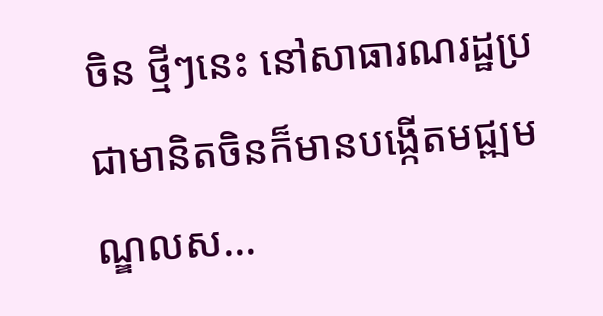ចិន ថ្មីៗនេះ នៅសាធារណរដ្ឋប្រជាមានិតចិនក៏មានបង្កើតមជ្ឍមណ្ឌលស...